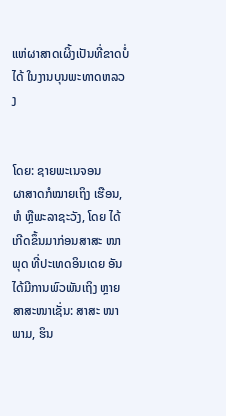ແຫ່ຜາສາດເຜິ້ງເປັນທີ່ຂາດບໍ່ໄດ້ ໃນງານບຸນພະທາດຫລວງ


ໂດຍ: ຊາຍພະເນຈອນ
ຜາສາດກໍໝາຍເຖິງ ເຮືອນ, ຫໍ ຫຼືພະລາຊະວັງ, ໂດຍ ໄດ້ເກີດຂຶ້ນມາກ່ອນສາສະ ໜາພຸດ ທີ່ປະເທດອິນເດຍ ອັນໄດ້ມີການພົວພັນເຖິງ ຫຼາຍສາສະໜາເຊັ່ນ: ສາສະ ໜາພາມ, ຮິນ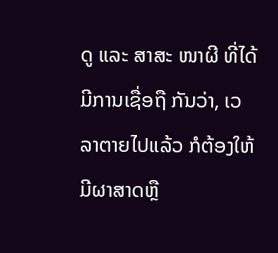ດູ ແລະ ສາສະ ໜາຜີ ທີ່ໄດ້ມີການເຊື່ອຖື ກັນວ່າ, ເວລາຕາຍໄປແລ້ວ ກໍຕ້ອງໃຫ້ມີຜາສາດຫຼື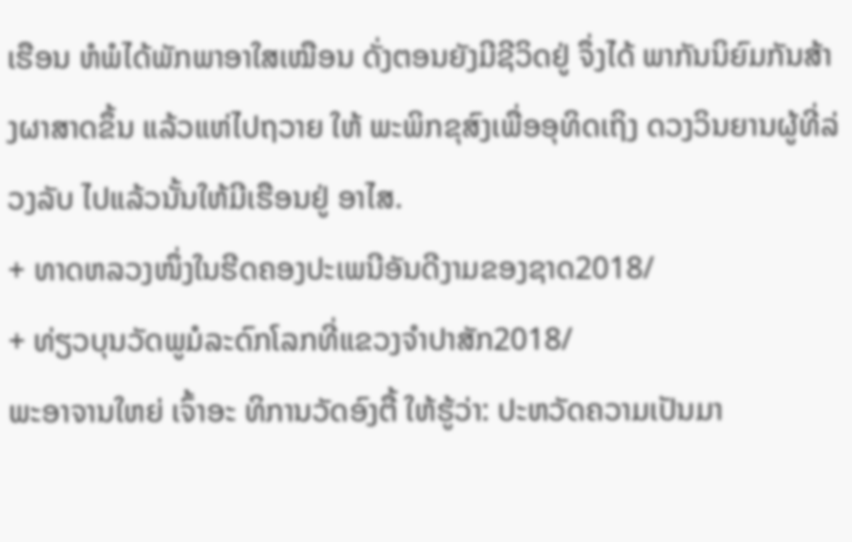ເຮືອນ ຫໍພໍໄດ້ພັກພາອາໃສເໝືອນ ດັ່ງຕອນຍັງມີຊີວິດຢູ່ ຈຶ່ງໄດ້ ພາກັນນິຍົມກັນສ້າງຜາສາດຂຶ້ນ ແລ້ວແຫ່ໄປຖວາຍ ໃຫ້ ພະພິກຂຸສົງເພື່ອອຸທິດເຖິງ ດວງວິນຍານຜູ້ທີ່ລ່ວງລັບ ໄປແລ້ວນັ້ນໃຫ້ມີເຮືອນຢູ່ ອາໄສ.
+ ທາດຫລວງໜຶ່ງໃນຮີດຄອງປະເພນີອັນດີງາມຂອງຊາດ2018/
+ ທ່ຽວບຸນວັດພູມໍລະດົກໂລກທີ່ແຂວງຈຳປາສັກ2018/
ພະອາຈານໃຫຍ່ ເຈົ້າອະ ທິການວັດອົງຕື້ ໃຫ້ຮູ້ວ່າ: ປະຫວັດຄວາມເປັນມາ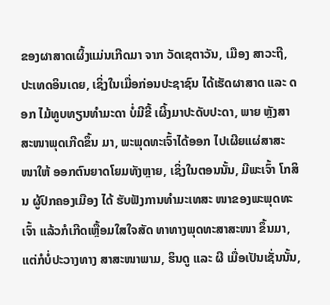ຂອງຜາສາດເຜິ້ງແມ່ນເກີດມາ ຈາກ ວັດເຊຕາວັນ, ເມືອງ ສາວະຖີ, ປະເທດອິນເດຍ, ເຊິ່ງໃນເມື່ອກ່ອນປະຊາຊົນ ໄດ້ເຮັດຜາສາດ ແລະ ດອກ ໄມ້ທູບທຽນທໍາມະດາ ບໍ່ມີຂີ້ ເຜິ້ງມາປະດັບປະດາ, ພາຍ ຫຼັງສາສະໜາພຸດເກີດຂຶ້ນ ມາ, ພະພຸດທະເຈົ້າໄດ້ອອກ ໄປເຜີຍແຜ່ສາສະໜາໃຫ້ ອອກຕົນຍາດໂຍມທັງຫຼາຍ, ເຊິ່ງໃນຕອນນັ້ນ, ມີພະເຈົ້າ ໂກສິນ ຜູ້ປົກຄອງເມືອງ ໄດ້ ຮັບຟັງການທໍາມະເທສະ ໜາຂອງພະພຸດທະເຈົ້າ ແລ້ວກໍເກີດເຫຼື້ອມໃສໃຈສັດ ທາທາງພຸດທະສາສະໜາ ຂຶ້ນມາ, ແຕ່ກໍບໍ່ປະວາງທາງ ສາສະໜາພາມ, ຮິນດູ ແລະ ຜີ ເມື່ອເປັນເຊັ່ນນັ້ນ,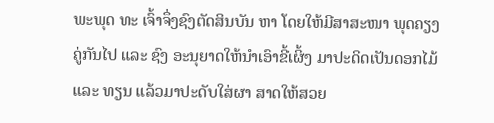ພະພຸດ ທະ ເຈົ້າຈຶ່ງຊົງຕັດສິນບັນ ຫາ ໂດຍໃຫ້ມີສາສະໜາ ພຸດຄຽງຄູ່ກັນໄປ ແລະ ຊົງ ອະນຸຍາດໃຫ້ນໍາເອົາຂີ້ເຜິ້ງ ມາປະດິດເປັນດອກໄມ້ ແລະ ທຽນ ແລ້ວມາປະດັບໃສ່ຜາ ສາດໃຫ້ສວຍ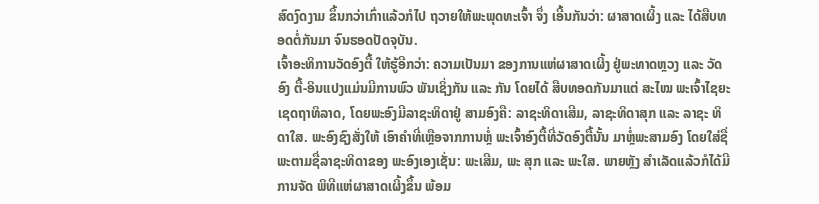ສົດງົດງາມ ຂຶ້ນກວ່າເກົ່າແລ້ວກໍໄປ ຖວາຍໃຫ້ພະພຸດທະເຈົ້າ ຈຶ່ງ ເອີ້ນກັນວ່າ: ຜາສາດເຜິ້ງ ແລະ ໄດ້ສືບທອດຕໍ່ກັນມາ ຈົນຮອດປັດຈຸບັນ.
ເຈົ້າອະທິການວັດອົງຕື້ ໃຫ້ຮູ້ອີກວ່າ: ຄວາມເປັນມາ ຂອງການແຫ່ຜາສາດເຜິ້ງ ຢູ່ພະທາດຫຼວງ ແລະ ວັດອົງ ຕື້-ອິນແປງແມ່ນມີການພົວ ພັນເຊິ່ງກັນ ແລະ ກັນ ໂດຍໄດ້ ສືບທອດກັນມາແຕ່ ສະໄໝ ພະເຈົ້າໄຊຍະເຊດຖາທິລາດ, ໂດຍພະອົງມີລາຊະທິດາຢູ່ ສາມອົງຄື: ລາຊະທິດາເສີມ, ລາຊະທິດາສຸກ ແລະ ລາຊະ ທິດາໃສ. ພະອົງຊົງສັ່ງໃຫ້ ເອົາຄໍາທີ່ເຫຼືອຈາກການຫຼໍ່ ພະເຈົ້າອົງຕື້ທີ່ວັດອົງຕື້ນັ້ນ ມາຫຼໍ່ພະສາມອົງ ໂດຍໃສ່ຊື່ ພະຕາມຊື່ລາຊະທິດາຂອງ ພະອົງເອງເຊັ່ນ: ພະເສີມ, ພະ ສຸກ ແລະ ພະໃສ. ພາຍຫຼັງ ສໍາເລັດແລ້ວກໍໄດ້ມີການຈັດ ພິທີແຫ່ຜາສາດເຜິ້ງຂຶ້ນ ພ້ອມ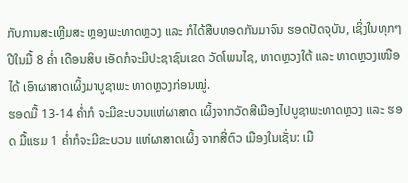ກັບການສະເຫຼີມສະ ຫຼອງພະທາດຫຼວງ ແລະ ກໍໄດ້ສືບທອດກັນມາຈົນ ຮອດປັດຈຸບັນ, ເຊິ່ງໃນທຸກໆ ປີໃນມື້ 8 ຄໍ່າ ເດືອນສິບ ເອັດກໍຈະມີປະຊາຊົນເຂດ ວັດໂພນໄຊ, ທາດຫຼວງໃຕ້ ແລະ ທາດຫຼວງເໜືອ ໄດ້ ເອົາຜາສາດເຜິ້ງມາບູຊາພະ ທາດຫຼວງກ່ອນໝູ່.
ຮອດມື້ 13-14 ຄໍ່າກໍ ຈະມີຂະບວນແຫ່ຜາສາດ ເຜິ້ງຈາກວັດສີເມືອງໄປບູຊາພະທາດຫຼວງ ແລະ ຮອດ ມື້ແຮມ 1 ຄໍ່າກໍຈະມີຂະບວນ ແຫ່ຜາສາດເຜິ້ງ ຈາກສີ່ຕົວ ເມືອງໃນເຊັ່ນ: ເມື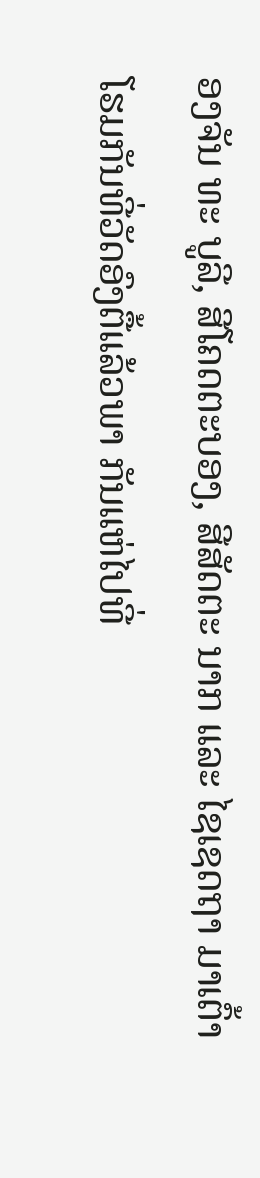ອງຈັນ ທະ ບູລີ, ສີໂຄດຕະບອງ, ສີສັດຕະ ນາກ ແລະ ໄຊເຊດຖາ ມາເຕົ້າ ໂຮມກັນທີ່ວັດອົງຕື້ແລ້ວພາ ກັນແຫ່ໄປທີ່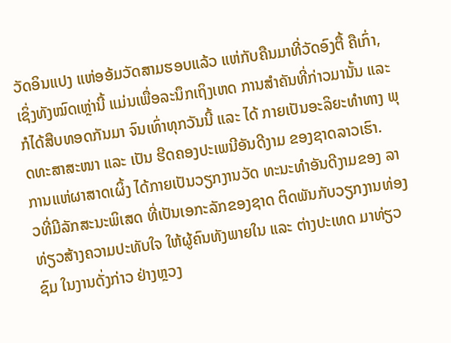ວັດອິນແປງ ແຫ່ອອ້ມວັດສາມຮອບແລ້ວ ແຫ່ກັບຄືນມາທີ່ວັດອົງຕື້ ຄືເກົ່າ, ເຊິ່ງທັງໝົດເຫຼ່ານີ້ ແມ່ນເພື່ອລະນຶກເຖິງເຫດ ການສໍາຄັນທີ່ກ່າວມານັ້ນ ແລະ ກໍໄດ້ສືບທອດກັນມາ ຈົນເທົ່າທຸກວັນນີ້ ແລະ ໄດ້ ກາຍເປັນອະລິຍະທໍາທາງ ພຸດທະສາສະໜາ ແລະ ເປັນ ຮີດຄອງປະເພນີອັນດີງາມ ຂອງຊາດລາວເຮົາ.
ການແຫ່ຜາສາດເຜິ້ງ ໄດ້ກາຍເປັນວຽກງານວັດ ທະນະທໍາອັນດີງາມຂອງ ລາວທີ່ມີລັກສະນະພິເສດ ທີ່ເປັນເອກະລັກຂອງຊາດ ຕິດພັນກັບວຽກງານທ່ອງ ທ່ຽວສ້າງຄວາມປະທັບໃຈ ໃຫ້ຜູ້ຄົນທັງພາຍໃນ ແລະ ຕ່າງປະເທດ ມາທ່ຽວຊົມ ໃນງານດັ່ງກ່າວ ຢ່າງຫຼວງ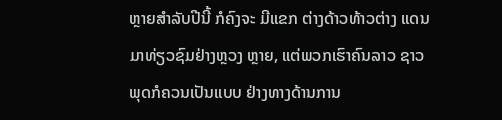ຫຼາຍສໍາລັບປີນີ້ ກໍຄົງຈະ ມີແຂກ ຕ່າງດ້າວທ້າວຕ່າງ ແດນມາທ່ຽວຊົມຢ່າງຫຼວງ ຫຼາຍ, ແຕ່ພວກເຮົາຄົນລາວ ຊາວພຸດກໍຄວນເປັນແບບ ຢ່າງທາງດ້ານການ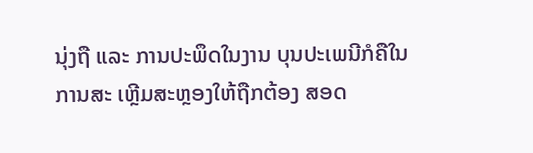ນຸ່ງຖື ແລະ ການປະພຶດໃນງານ ບຸນປະເພນີກໍຄືໃນການສະ ເຫຼີມສະຫຼອງໃຫ້ຖືກຕ້ອງ ສອດ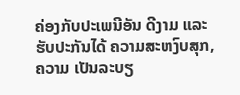ຄ່ອງກັບປະເພນີອັນ ດີງາມ ແລະ ຮັບປະກັນໄດ້ ຄວາມສະຫງົບສຸກ, ຄວາມ ເປັນລະບຽ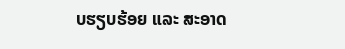ບຮຽບຮ້ອຍ ແລະ ສະອາດ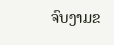ຈົບງາມຂ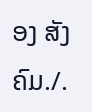ອງ ສັງຄົມ./.